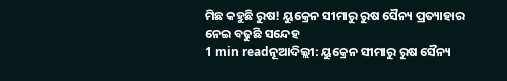ମିଛ କହୁଛି ରୁଷ! ୟୁକ୍ରେନ ସୀମାରୁ ରୁଷ ସୈନ୍ୟ ପ୍ରତ୍ୟାହାର ନେଇ ବଢୁଛି ସନ୍ଦେହ
1 min readନୂଆଦିଲ୍ଲୀ: ୟୁକ୍ରେନ ସୀମାରୁ ରୁଷ ସୈନ୍ୟ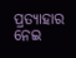ପ୍ରତ୍ୟାହାର ନେଇ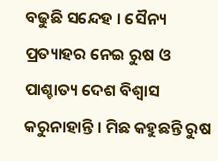ବଢୁଛି ସନ୍ଦେହ । ସୈନ୍ୟ ପ୍ରତ୍ୟାହର ନେଇ ରୁଷ ଓ ପାଶ୍ଚାତ୍ୟ ଦେଶ ବିଶ୍ୱାସ କରୁନାହାନ୍ତି । ମିଛ କହୁଛନ୍ତି ରୁଷ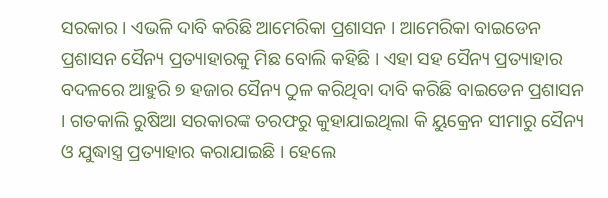ସରକାର । ଏଭଳି ଦାବି କରିଛି ଆମେରିକା ପ୍ରଶାସନ । ଆମେରିକା ବାଇଡେନ ପ୍ରଶାସନ ସୈନ୍ୟ ପ୍ରତ୍ୟାହାରକୁ ମିଛ ବୋଲି କହିଛି । ଏହା ସହ ସୈନ୍ୟ ପ୍ରତ୍ୟାହାର ବଦଳରେ ଆହୁରି ୭ ହଜାର ସୈନ୍ୟ ଠୁଳ କରିଥିବା ଦାବି କରିଛି ବାଇଡେନ ପ୍ରଶାସନ । ଗତକାଲି ରୁଷିଆ ସରକାରଙ୍କ ତରଫରୁ କୁହାଯାଇଥିଲା କି ୟୁକ୍ରେନ ସୀମାରୁ ସୈନ୍ୟ ଓ ଯୁଦ୍ଧାସ୍ତ୍ର ପ୍ରତ୍ୟାହାର କରାଯାଇଛି । ହେଲେ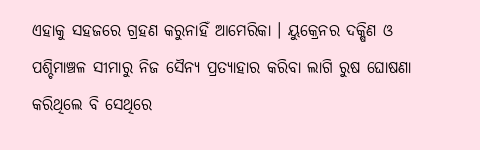ଏହାକୁ ସହଜରେ ଗ୍ରହଣ କରୁନାହିଁ ଆମେରିକା । ୟୁକ୍ରେନର ଦକ୍ଷିଣ ଓ ପଶ୍ଚିମାଞ୍ଚଳ ସୀମାରୁ ନିଜ ସୈନ୍ୟ ପ୍ରତ୍ୟାହାର କରିବା ଲାଗି ରୁଷ ଘୋଷଣା କରିଥିଲେ ବି ସେଥିରେ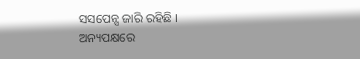ସସପେନ୍ସ ଜାରି ରହିଛି ।
ଅନ୍ୟପକ୍ଷରେ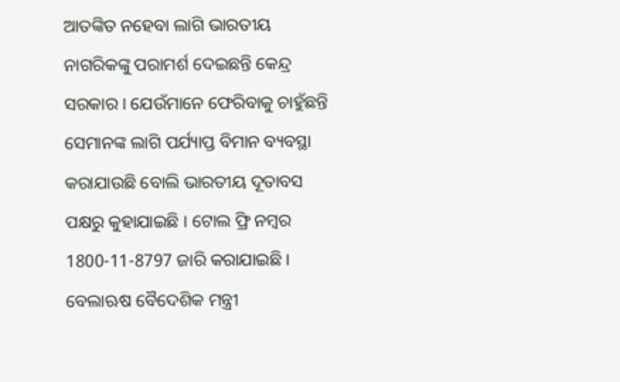ଆତଙ୍କିତ ନହେବା ଲାଗି ଭାରତୀୟ ନାଗରିକଙ୍କୁ ପରାମର୍ଶ ଦେଇଛନ୍ତି କେନ୍ଦ୍ର ସରକାର । ଯେଉଁମାନେ ଫେରିବାକୁ ଚାହୁଁଛନ୍ତି ସେମାନଙ୍କ ଲାଗି ପର୍ଯ୍ୟାପ୍ତ ବିମାନ ବ୍ୟବସ୍ଥା କରାଯାଉଛି ବୋଲି ଭାରତୀୟ ଦୂତାବସ ପକ୍ଷରୁ କୁହାଯାଇଛି । ଟୋଲ ଫ୍ରି ନମ୍ବର 1800-11-8797 ଜାରି କରାଯାଇଛି । ବେଲାଋଷ ବୈଦେଶିକ ମନ୍ତ୍ରୀ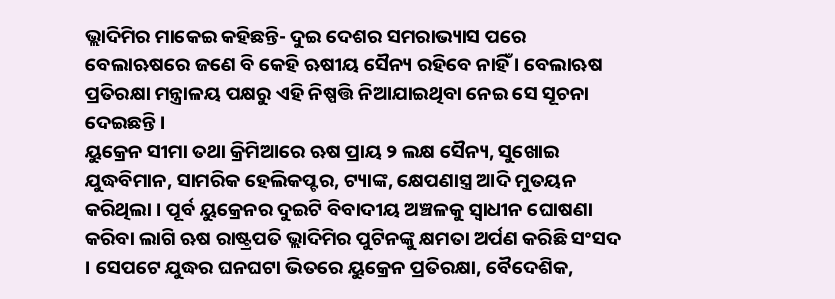ଭ୍ଲାଦିମିର ମାକେଇ କହିଛନ୍ତି- ଦୁଇ ଦେଶର ସମରାଭ୍ୟାସ ପରେ ବେଲାଋଷରେ ଜଣେ ବି କେହି ଋଷୀୟ ସୈନ୍ୟ ରହିବେ ନାହିଁ । ବେଲାଋଷ ପ୍ରତିରକ୍ଷା ମନ୍ତ୍ରାଳୟ ପକ୍ଷରୁ ଏହି ନିଷ୍ପତ୍ତି ନିଆଯାଇଥିବା ନେଇ ସେ ସୂଚନା ଦେଇଛନ୍ତି ।
ୟୁକ୍ରେନ ସୀମା ତଥା କ୍ରିମିଆରେ ଋଷ ପ୍ରାୟ ୨ ଲକ୍ଷ ସୈନ୍ୟ, ସୁଖୋଇ ଯୁଦ୍ଧବିମାନ, ସାମରିକ ହେଲିକପ୍ଟର, ଟ୍ୟାଙ୍କ, କ୍ଷେପଣାସ୍ତ୍ର ଆଦି ମୁତୟନ କରିଥିଲା । ପୂର୍ବ ୟୁକ୍ରେନର ଦୁଇଟି ବିବାଦୀୟ ଅଞ୍ଚଳକୁ ସ୍ବାଧୀନ ଘୋଷଣା କରିବା ଲାଗି ଋଷ ରାଷ୍ଟ୍ରପତି ଭ୍ଲାଦିମିର ପୁଟିନଙ୍କୁ କ୍ଷମତା ଅର୍ପଣ କରିଛି ସଂସଦ । ସେପଟେ ଯୁଦ୍ଧର ଘନଘଟା ଭିତରେ ୟୁକ୍ରେନ ପ୍ରତିରକ୍ଷା, ବୈଦେଶିକ,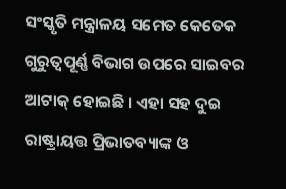ସଂସ୍କୃତି ମନ୍ତ୍ରାଳୟ ସମେତ କେତେକ ଗୁରୁତ୍ବପୂର୍ଣ୍ଣ ବିଭାଗ ଉପରେ ସାଇବର ଆଟାକ୍ ହୋଇଛି । ଏହା ସହ ଦୁଇ ରାଷ୍ଟ୍ରାୟତ୍ତ ପ୍ରିଭାତବ୍ୟାଙ୍କ ଓ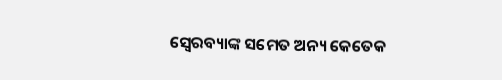ସ୍ବେରବ୍ୟାଙ୍କ ସମେତ ଅନ୍ୟ କେତେକ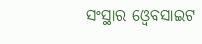ସଂସ୍ଥାର ଓ୍ୱେବସାଇଟ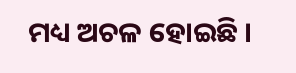ମଧ୍ୟ ଅଚଳ ହୋଇଛି ।